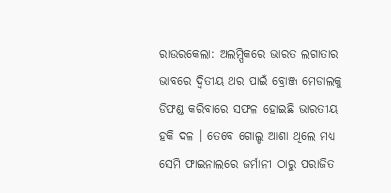ରାଉରକେଲା: ଅଲମ୍ପିକରେ ଭାରତ ଲଗାତାର ଭାବରେ ଦ୍ୱିତୀୟ ଥର ପାଇଁ ବ୍ରୋଞ୍ଜ ମେଡାଲକୁ ଡିଫଣ୍ଡ କରିବାରେ ସଫଳ ହୋଇଛି ଭାରତୀୟ ହକି ଦଳ । ତେବେ ଗୋଲ୍ଡ ଆଶା ଥିଲେ ମଧ୍ୟ ସେମି ଫାଇନାଲରେ ଜର୍ମାନୀ ଠାରୁ ପରାଜିତ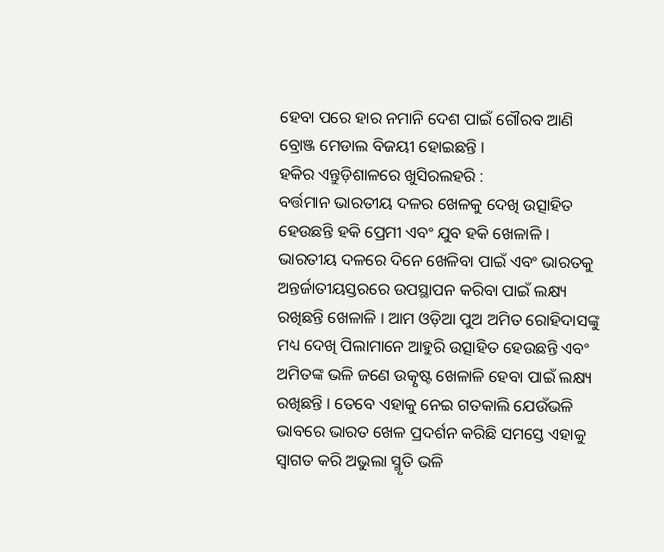ହେବା ପରେ ହାର ନମାନି ଦେଶ ପାଇଁ ଗୌରବ ଆଣି ବ୍ରୋଞ୍ଜ ମେଡାଲ ବିଜୟୀ ହୋଇଛନ୍ତି ।
ହକିର ଏନ୍ତୁଡ଼ିଶାଳରେ ଖୁସିରଲହରି :
ବର୍ତ୍ତମାନ ଭାରତୀୟ ଦଳର ଖେଳକୁ ଦେଖି ଉତ୍ସାହିତ ହେଉଛନ୍ତି ହକି ପ୍ରେମୀ ଏବଂ ଯୁବ ହକି ଖେଳାଳି । ଭାରତୀୟ ଦଳରେ ଦିନେ ଖେଳିବା ପାଇଁ ଏବଂ ଭାରତକୁ ଅନ୍ତର୍ଜାତୀୟସ୍ତରରେ ଉପସ୍ଥାପନ କରିବା ପାଇଁ ଲକ୍ଷ୍ୟ ରଖିଛନ୍ତି ଖେଳାଳି । ଆମ ଓଡ଼ିଆ ପୁଅ ଅମିତ ରୋହିଦାସଙ୍କୁ ମଧ୍ୟ ଦେଖି ପିଲାମାନେ ଆହୁରି ଉତ୍ସାହିତ ହେଉଛନ୍ତି ଏବଂ ଅମିତଙ୍କ ଭଳି ଜଣେ ଉତ୍କୃଷ୍ଟ ଖେଳାଳି ହେବା ପାଇଁ ଲକ୍ଷ୍ୟ ରଖିଛନ୍ତି । ତେବେ ଏହାକୁ ନେଇ ଗତକାଲି ଯେଉଁଭଳି ଭାବରେ ଭାରତ ଖେଳ ପ୍ରଦର୍ଶନ କରିଛି ସମସ୍ତେ ଏହାକୁ ସ୍ୱାଗତ କରି ଅଭୁଲା ସ୍ମୃତି ଭଳି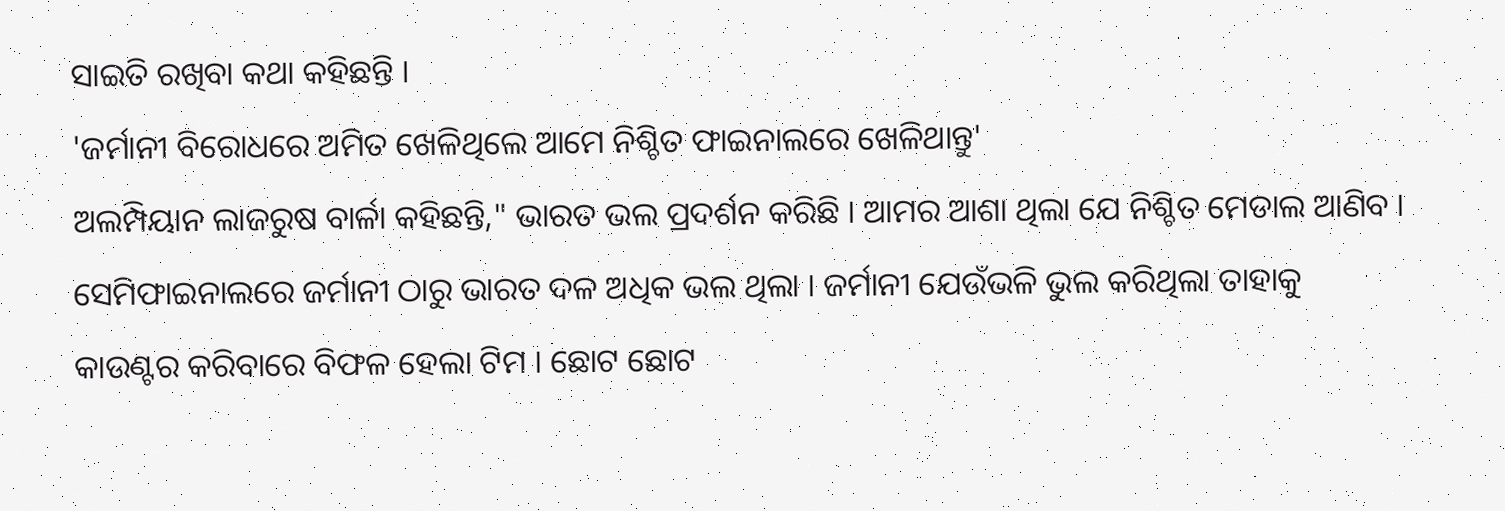ସାଇତି ରଖିବା କଥା କହିଛନ୍ତି ।
'ଜର୍ମାନୀ ବିରୋଧରେ ଅମିତ ଖେଳିଥିଲେ ଆମେ ନିଶ୍ଚିତ ଫାଇନାଲରେ ଖେଳିଥାନ୍ତୁ'
ଅଲମ୍ପିୟାନ ଲାଜରୁଷ ବାର୍ଳା କହିଛନ୍ତି," ଭାରତ ଭଲ ପ୍ରଦର୍ଶନ କରିଛି । ଆମର ଆଶା ଥିଲା ଯେ ନିଶ୍ଚିତ ମେଡାଲ ଆଣିବ । ସେମିଫାଇନାଲରେ ଜର୍ମାନୀ ଠାରୁ ଭାରତ ଦଳ ଅଧିକ ଭଲ ଥିଲା । ଜର୍ମାନୀ ଯେଉଁଭଳି ଭୁଲ କରିଥିଲା ତାହାକୁ କାଉଣ୍ଟର କରିବାରେ ବିଫଳ ହେଲା ଟିମ । ଛୋଟ ଛୋଟ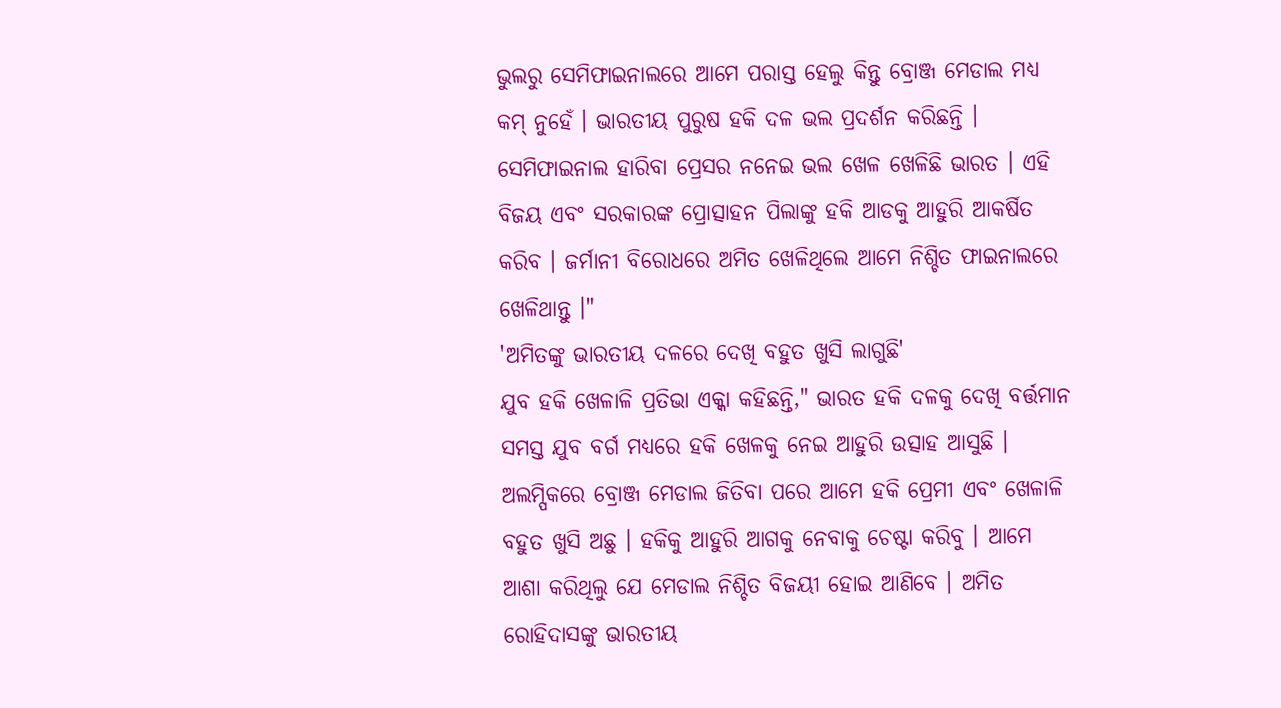ଭୁଲରୁ ସେମିଫାଇନାଲରେ ଆମେ ପରାସ୍ତ ହେଲୁ କିନ୍ତୁ ବ୍ରୋଞ୍ଜ ମେଡାଲ ମଧ୍ୟ କମ୍ ନୁହେଁ । ଭାରତୀୟ ପୁରୁଷ ହକି ଦଳ ଭଲ ପ୍ରଦର୍ଶନ କରିଛନ୍ତି । ସେମିଫାଇନାଲ ହାରିବା ପ୍ରେସର ନନେଇ ଭଲ ଖେଳ ଖେଳିଛି ଭାରତ । ଏହି ବିଜୟ ଏବଂ ସରକାରଙ୍କ ପ୍ରୋତ୍ସାହନ ପିଲାଙ୍କୁ ହକି ଆଡକୁ ଆହୁରି ଆକର୍ଷିତ କରିବ । ଜର୍ମାନୀ ବିରୋଧରେ ଅମିତ ଖେଳିଥିଲେ ଆମେ ନିଶ୍ଚିତ ଫାଇନାଲରେ ଖେଳିଥାନ୍ତୁ ।"
'ଅମିତଙ୍କୁ ଭାରତୀୟ ଦଳରେ ଦେଖି ବହୁତ ଖୁସି ଲାଗୁଛି'
ଯୁବ ହକି ଖେଳାଳି ପ୍ରତିଭା ଏକ୍କା କହିଛନ୍ତି," ଭାରତ ହକି ଦଳକୁ ଦେଖି ବର୍ତ୍ତମାନ ସମସ୍ତ ଯୁବ ବର୍ଗ ମଧ୍ୟରେ ହକି ଖେଳକୁ ନେଇ ଆହୁରି ଉତ୍ସାହ ଆସୁଛି । ଅଲମ୍ପିକରେ ବ୍ରୋଞ୍ଜ ମେଡାଲ ଜିତିବା ପରେ ଆମେ ହକି ପ୍ରେମୀ ଏବଂ ଖେଳାଳି ବହୁତ ଖୁସି ଅଛୁ । ହକିକୁ ଆହୁରି ଆଗକୁ ନେବାକୁ ଚେଷ୍ଟା କରିବୁ । ଆମେ ଆଶା କରିଥିଲୁ ଯେ ମେଡାଲ ନିଶ୍ଚିତ ବିଜୟୀ ହୋଇ ଆଣିବେ । ଅମିତ ରୋହିଦାସଙ୍କୁ ଭାରତୀୟ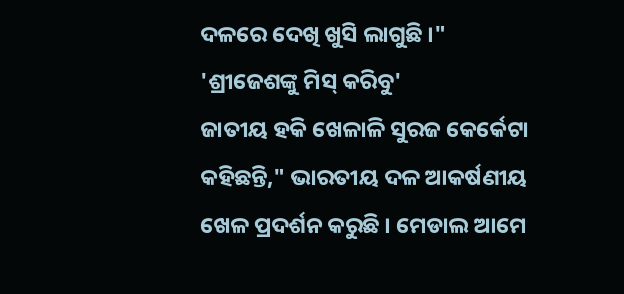ଦଳରେ ଦେଖି ଖୁସି ଲାଗୁଛି ।"
'ଶ୍ରୀଜେଶଙ୍କୁ ମିସ୍ କରିବୁ'
ଜାତୀୟ ହକି ଖେଳାଳି ସୁରଜ କେର୍କେଟା କହିଛନ୍ତି," ଭାରତୀୟ ଦଳ ଆକର୍ଷଣୀୟ ଖେଳ ପ୍ରଦର୍ଶନ କରୁଛି । ମେଡାଲ ଆମେ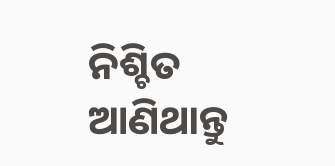ନିଶ୍ଚିତ ଆଣିଥାନ୍ତୁ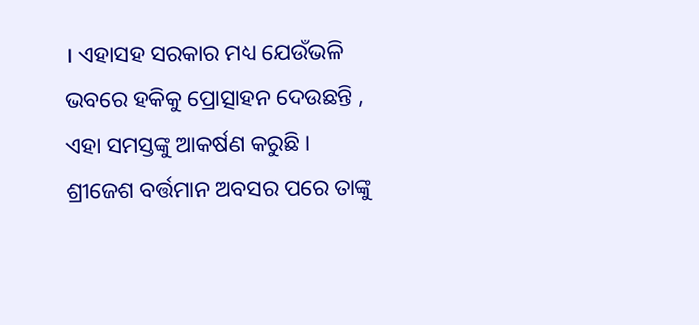। ଏହାସହ ସରକାର ମଧ୍ୟ ଯେଉଁଭଳି ଭବରେ ହକିକୁ ପ୍ରୋତ୍ସାହନ ଦେଉଛନ୍ତି , ଏହା ସମସ୍ତଙ୍କୁ ଆକର୍ଷଣ କରୁଛି । ଶ୍ରୀଜେଶ ବର୍ତ୍ତମାନ ଅବସର ପରେ ତାଙ୍କୁ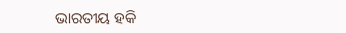ଭାରତୀୟ ହକି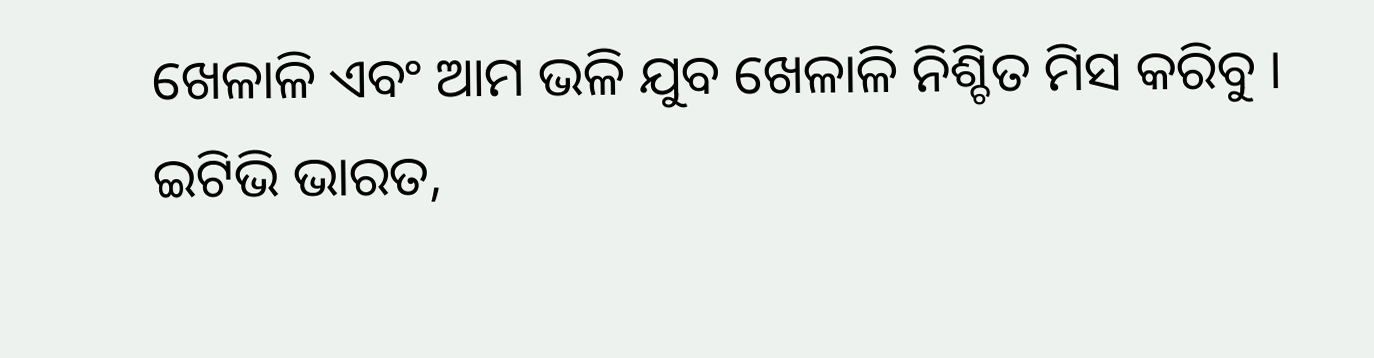ଖେଳାଳି ଏବଂ ଆମ ଭଳି ଯୁବ ଖେଳାଳି ନିଶ୍ଚିତ ମିସ କରିବୁ ।
ଇଟିଭି ଭାରତ,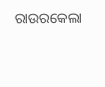ରାଉରକେଲା